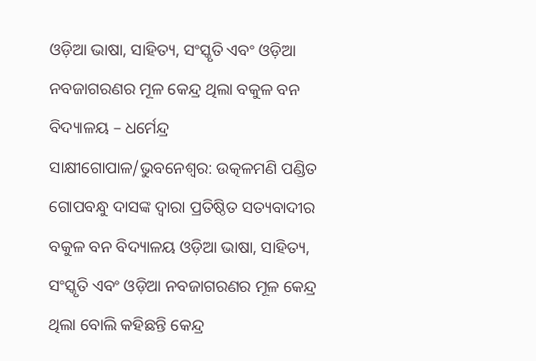ଓଡ଼ିଆ ଭାଷା, ସାହିତ୍ୟ, ସଂସ୍କୃତି ଏବଂ ଓଡ଼ିଆ ନବଜାଗରଣର ମୂଳ କେନ୍ଦ୍ର ଥିଲା ବକୁଳ ବନ ବିଦ୍ୟାଳୟ – ଧର୍ମେନ୍ଦ୍ର
ସାକ୍ଷୀଗୋପାଳ/ଭୁବନେଶ୍ୱର: ଉତ୍କଳମଣି ପଣ୍ଡିତ ଗୋପବନ୍ଧୁ ଦାସଙ୍କ ଦ୍ୱାରା ପ୍ରତିଷ୍ଠିତ ସତ୍ୟବାଦୀର ବକୁଳ ବନ ବିଦ୍ୟାଳୟ ଓଡ଼ିଆ ଭାଷା, ସାହିତ୍ୟ, ସଂସ୍କୃତି ଏବଂ ଓଡ଼ିଆ ନବଜାଗରଣର ମୂଳ କେନ୍ଦ୍ର ଥିଲା ବୋଲି କହିଛନ୍ତି କେନ୍ଦ୍ର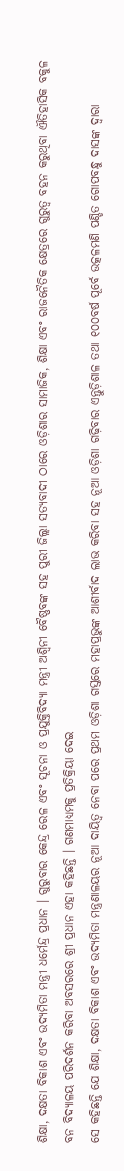ଶିକ୍ଷା, ଦକ୍ଷତା ବିକାଶ ଏବଂ ଉଦ୍ୟମିତା ମନ୍ତ୍ରୀ ଧର୍ମେନ୍ଦ୍ର ପ୍ରଧାନ । ଗୁରୁବାର କେନ୍ଦ୍ର ରେଳ ଏବଂ ସୂଚନା ଓ ପ୍ରଯୁକ୍ତିବିଦ୍ୟା ମନ୍ତ୍ରୀ ଅଶ୍ୱିନୀ ବୈଷ୍ଣବଙ୍କ ସହ ପୁରୀ ଜିଲ୍ଲା ସତ୍ୟବାଦୀ ଠାରେ ଓଡ଼ିଶାର ସାମାଜିକ, ଶିକ୍ଷା ଏବଂ ରାଜନୈତିକ କ୍ଷେତ୍ରରେ ଗୁରୁତ୍ୱ ବହନ କରୁଥିବା ଐତିହାସିକ ବକୁଳ
ବନ ବିଦ୍ୟାଳୟ ପରିଦର୍ଶନ କରିବା ଅବସରରେ ଶ୍ରୀ ପ୍ରଧାନ ଏହା କହିଛନ୍ତି । ଗଣମାଧ୍ୟମକୁ ପ୍ରତିକ୍ରିୟା ଦେଇ
ସେ କହିଛନ୍ତି ଯେ ଶିକ୍ଷା, ଦକ୍ଷତା ବିକାଶ ଏବଂ ଉଦ୍ୟମିତା ମନ୍ତ୍ରଣାଳୟର ନୂଆ ଦାୟିତ୍ୱ ନେବା ପରେ ପ୍ରଥମ ଓଡ଼ିଶା ଗସ୍ତରେ ମହାପ୍ରଭୁଙ୍କ ଆଶୀର୍ବାଦ ଲାଭ କରିବା ସହ ନୂଆ ଓଡ଼ିଶା ଗଢ଼ିବାର ଏନ୍ତୁଡ଼ିଶାଳ ତଥା ୧୦୦ବର୍ଷ ପୂର୍ବେ ଉତ୍କଳମଣି ପଣ୍ଡିତ ଗୋପବନ୍ଧୁ ଦାସଙ୍କ ଦ୍ୱାରା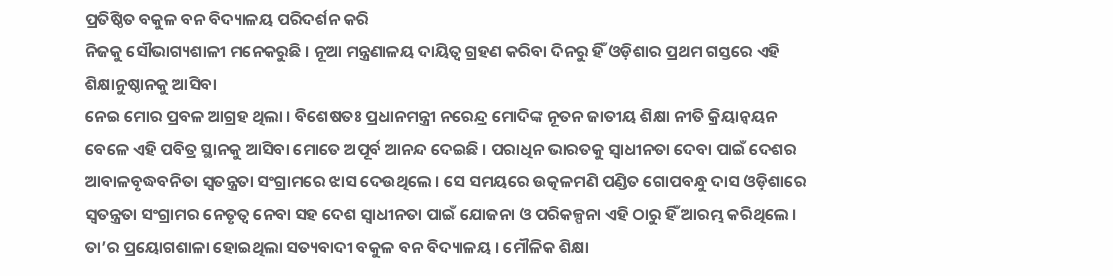ପ୍ରତିଷ୍ଠିତ ବକୁଳ ବନ ବିଦ୍ୟାଳୟ ପରିଦର୍ଶନ କରି
ନିଜକୁ ସୌଭାଗ୍ୟଶାଳୀ ମନେକରୁଛି । ନୂଆ ମନ୍ତ୍ରଣାଳୟ ଦାୟିତ୍ୱ ଗ୍ରହଣ କରିବା ଦିନରୁ ହିଁ ଓଡ଼ିଶାର ପ୍ରଥମ ଗସ୍ତରେ ଏହି ଶିକ୍ଷାନୁଷ୍ଠାନକୁ ଆସିବା
ନେଇ ମୋର ପ୍ରବଳ ଆଗ୍ରହ ଥିଲା । ବିଶେଷତଃ ପ୍ରଧାନମନ୍ତ୍ରୀ ନରେନ୍ଦ୍ର ମୋଦିଙ୍କ ନୂତନ ଜାତୀୟ ଶିକ୍ଷା ନୀତି କ୍ରିୟାନ୍ୱୟନ ବେଳେ ଏହି ପବିତ୍ର ସ୍ଥାନକୁ ଆସିବା ମୋତେ ଅପୂର୍ବ ଆନନ୍ଦ ଦେଇଛି । ପରାଧିନ ଭାରତକୁ ସ୍ୱାଧୀନତା ଦେବା ପାଇଁ ଦେଶର ଆବାଳବୃଦ୍ଧବନିତା ସ୍ୱତନ୍ତ୍ରତା ସଂଗ୍ରାମରେ ଝାସ ଦେଉଥିଲେ । ସେ ସମୟରେ ଉତ୍କଳମଣି ପଣ୍ଡିତ ଗୋପବନ୍ଧୁ ଦାସ ଓଡ଼ିଶାରେ ସ୍ୱତନ୍ତ୍ରତା ସଂଗ୍ରାମର ନେତୃତ୍ୱ ନେବା ସହ ଦେଶ ସ୍ୱାଧୀନତା ପାଇଁ ଯୋଜନା ଓ ପରିକଳ୍ପନା ଏହି ଠାରୁ ହିଁ ଆରମ୍ଭ କରିଥିଲେ । ତା’ର ପ୍ରୟୋଗଶାଳା ହୋଇଥିଲା ସତ୍ୟବାଦୀ ବକୁଳ ବନ ବିଦ୍ୟାଳୟ । ମୌଳିକ ଶିକ୍ଷା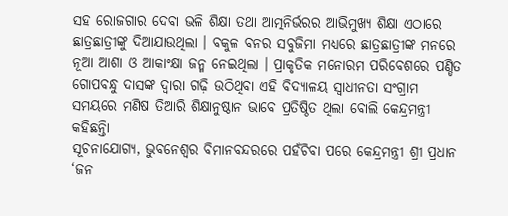ସହ ରୋଜଗାର ଦେବା ଭଳି ଶିକ୍ଷା ତଥା ଆତ୍ମନିର୍ଭରର ଆଭିମୁଖ୍ୟ ଶିକ୍ଷା ଏଠାରେ ଛାତ୍ରଛାତ୍ରୀଙ୍କୁ ଦିଆଯାଉଥିଲା । ବକୁଳ ବନର ସବୁଜିମା ମଧ୍ୟରେ ଛାତ୍ରଛାତ୍ରୀଙ୍କ ମନରେ ନୂଆ ଆଶା ଓ ଆକାଂକ୍ଷା ଜନ୍ମ ନେଇଥିଲା । ପ୍ରାକୃତିକ ମନୋରମ ପରିବେଶରେ ପଣ୍ଡିତ ଗୋପବନ୍ଧୁ ଦାସଙ୍କ ଦ୍ୱାରା ଗଢ଼ି ଉଠିଥିବା ଏହି ବିଦ୍ୟାଳୟ ସ୍ୱାଧୀନତା ସଂଗ୍ରାମ ସମୟରେ ମଣିଷ ତିଆରି ଶିକ୍ଷାନୁଷ୍ଠାନ ଭାବେ ପ୍ରତିଷ୍ଠିତ ଥିଲା ବୋଲି କେନ୍ଦ୍ରମନ୍ତ୍ରୀ କହିଛନ୍ତିା
ସୂଚନାଯୋଗ୍ୟ, ଭୁବନେଶ୍ୱର ବିମାନବନ୍ଦରରେ ପହଁଚିବା ପରେ କେନ୍ଦ୍ରମନ୍ତ୍ରୀ ଶ୍ରୀ ପ୍ରଧାନ ‘ଜନ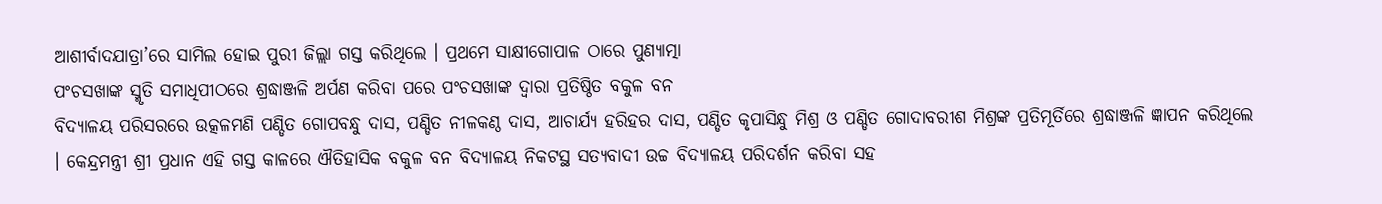ଆଶୀର୍ବାଦଯାତ୍ରା’ରେ ସାମିଲ ହୋଇ ପୁରୀ ଜିଲ୍ଲା ଗସ୍ତ କରିଥିଲେ । ପ୍ରଥମେ ସାକ୍ଷୀଗୋପାଳ ଠାରେ ପୁଣ୍ୟାତ୍ମା
ପଂଚସଖାଙ୍କ ସ୍ମୃତି ସମାଧିପୀଠରେ ଶ୍ରଦ୍ଧାଞ୍ଜଳି ଅର୍ପଣ କରିବା ପରେ ପଂଚସଖାଙ୍କ ଦ୍ୱାରା ପ୍ରତିଷ୍ଠିତ ବକୁଳ ବନ
ବିଦ୍ୟାଳୟ ପରିସରରେ ଉତ୍କଳମଣି ପଣ୍ଡିତ ଗୋପବନ୍ଧୁ ଦାସ, ପଣ୍ଡିତ ନୀଳକଣ୍ଠ ଦାସ, ଆଚାର୍ଯ୍ୟ ହରିହର ଦାସ, ପଣ୍ଡିତ କୃପାସିନ୍ଧୁ ମିଶ୍ର ଓ ପଣ୍ଡିତ ଗୋଦାବରୀଶ ମିଶ୍ରଙ୍କ ପ୍ରତିମୂର୍ତିରେ ଶ୍ରଦ୍ଧାଞ୍ଜଳି ଜ୍ଞାପନ କରିଥିଲେ । କେନ୍ଦ୍ରମନ୍ତ୍ରୀ ଶ୍ରୀ ପ୍ରଧାନ ଏହି ଗସ୍ତ କାଳରେ ଐତିହାସିକ ବକୁଳ ବନ ବିଦ୍ୟାଳୟ ନିକଟସ୍ଥ ସତ୍ୟବାଦୀ ଉଚ୍ଚ ବିଦ୍ୟାଳୟ ପରିଦର୍ଶନ କରିବା ସହ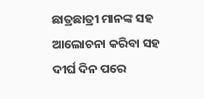ଛାତ୍ରଛାତ୍ରୀ ମାନଙ୍କ ସହ ଆଲୋଚନା କରିବା ସହ ଦୀର୍ଘ ଦିନ ପରେ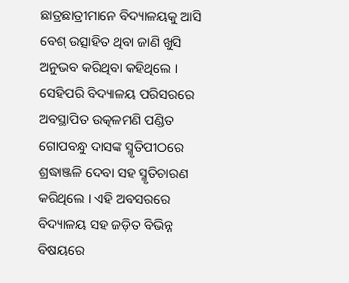ଛାତ୍ରଛାତ୍ରୀମାନେ ବିଦ୍ୟାଳୟକୁ ଆସି ବେଶ୍ ଉତ୍ସାହିତ ଥିବା ଜାଣି ଖୁସି ଅନୁଭବ କରିଥିବା କହିଥିଲେ ।
ସେହିପରି ବିଦ୍ୟାଳୟ ପରିସରରେ ଅବସ୍ଥାପିତ ଉତ୍କଳମଣି ପଣ୍ଡିତ ଗୋପବନ୍ଧୁ ଦାସଙ୍କ ସ୍ମୃତିପୀଠରେ
ଶ୍ରଦ୍ଧାଞ୍ଜଳି ଦେବା ସହ ସ୍ମୃତିଚାରଣ କରିଥିଲେ । ଏହି ଅବସରରେ ବିଦ୍ୟାଳୟ ସହ ଜଡ଼ିତ ବିଭିନ୍ନ ବିଷୟରେ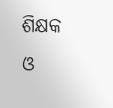ଶିକ୍ଷକ ଓ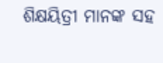ଶିକ୍ଷୟିତ୍ରୀ ମାନଙ୍କ ସହ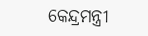କେନ୍ଦ୍ରମନ୍ତ୍ରୀ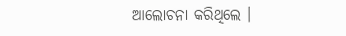ଆଲୋଚନା କରିଥିଲେ ।